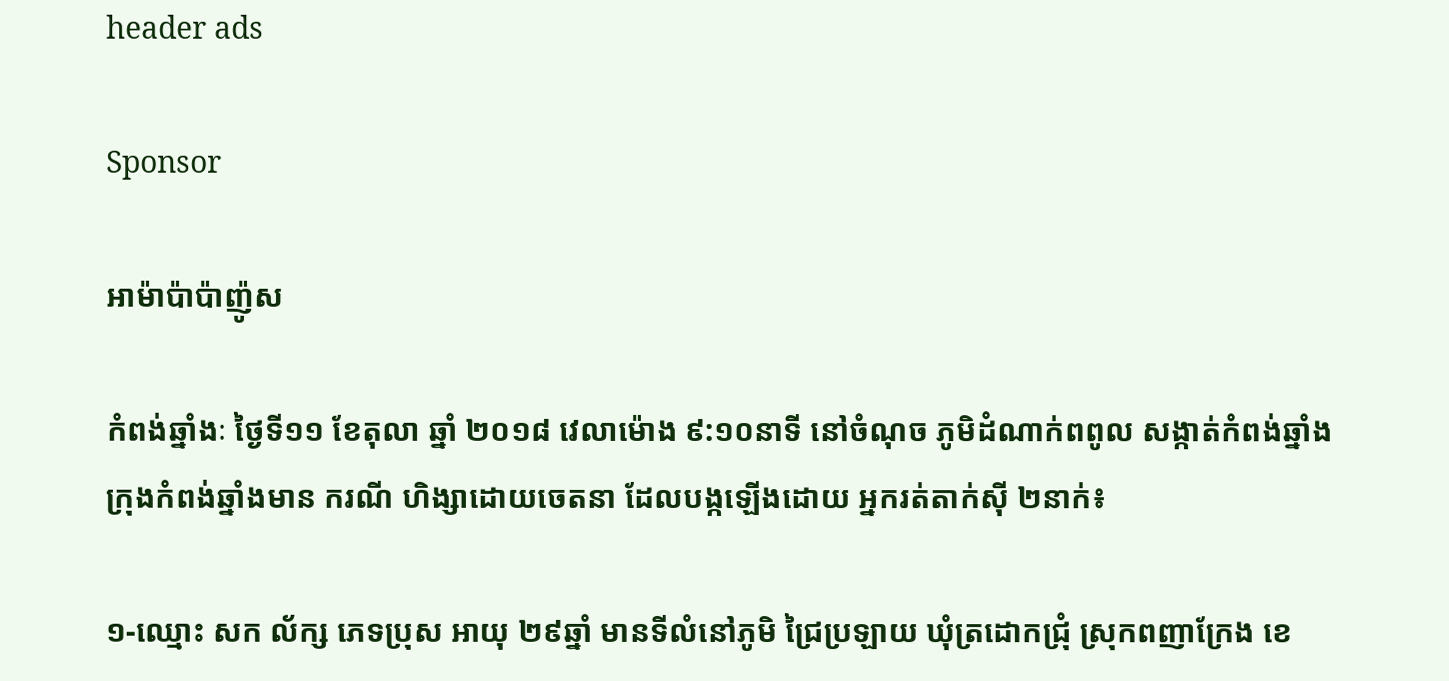header ads

Sponsor

អាម៉ាប៉ាប៉ាញ៉ូស

កំពង់ឆ្នាំងៈ ថ្ងៃទី១១ ខែតុលា ឆ្នាំ ២០១៨ វេលាម៉ោង ៩:១០នាទី នៅចំណុច ភូមិដំណាក់ពពូល សង្កាត់កំពង់ឆ្នាំង ក្រុងកំពង់ឆ្នាំងមាន ករណី ហិង្សាដោយចេតនា ដែលបង្កឡើងដោយ អ្នករត់តាក់ស៊ី ២នាក់៖

១-ឈ្មោះ សក ល័ក្ស ភេទប្រុស អាយុ ២៩ឆ្នាំ មានទីលំនៅភូមិ ជ្រៃប្រឡាយ ឃុំត្រដោកជ្រុំ ស្រុកពញាក្រែង ខេ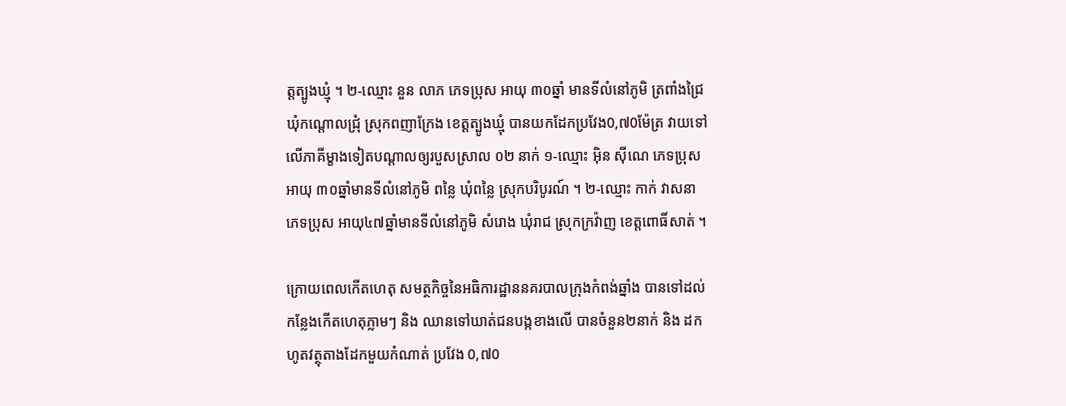ត្តត្បូងឃ្មុំ ។ ២-ឈ្មោះ នួន លាភ ភេទប្រុស អាយុ ៣០ឆ្នាំ មានទីលំនៅភូមិ ត្រពាំងជ្រៃ ឃុំកណ្ដោលជ្រុំ ស្រុកពញាក្រែង ខេត្តត្បូងឃ្មុំ បានយកដែកប្រវែង0,៧0ម៉ែត្រ វាយទៅលើភាគីម្ខាងទៀតបណ្តាលឲ្យរបួសស្រាល ០២ នាក់ ១-ឈ្មោះ អ៊ិន ស៊ីណេ ភេទប្រុស អាយុ ៣០ឆ្នាំមានទីលំនៅភូមិ ពន្លៃ ឃុំពន្លៃ ស្រុកបរិបូរណ៍ ។ ២-ឈ្មោះ កាក់ វាសនា ភេទប្រុស អាយុ៤៧ឆ្នាំមានទីលំនៅភូមិ សំរោង ឃុំរាជ ស្រុកក្រវ៉ាញ ខេត្តពោធិ៍សាត់ ។

ក្រោយពេលកើតហេតុ សមត្ថកិច្ចនៃអធិការដ្ឋាននគរបាលក្រុងកំពង់ឆ្នាំង បានទៅដល់កន្លែងកើតហេតុភ្លាមៗ និង ឈានទៅឃាត់ជនបង្កខាងលើ បានចំនួន២នាក់ និង ដកហូតវត្ថុតាងដែកមួយកំណាត់ ប្រវែង 0,៧0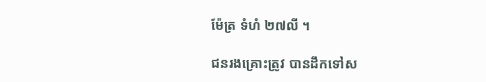ម៉ែត្រ ទំហំ ២៧លី ។

ជនរងគ្រោះត្រូវ បានដឹកទៅស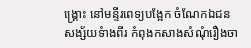ង្គ្រោះ នៅមន្ទីរពេទ្យបង្អែក ចំណែកឯជនសង្ស័យទំាងពីរ កំពុងកសាងសំណុំរឿងចា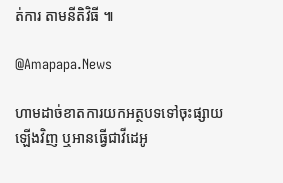ត់ការ តាមនីតិវិធី ៕

@Amapapa.News

ហាមដាច់ខាតការយកអត្ថបទទៅចុះផ្សាយឡើងវិញ ឬអានធ្វើជាវីដេអូ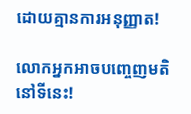ដោយគ្មានការអនុញ្ញាត!

លោកអ្នកអាចបញ្ចេញមតិនៅទីនេះ!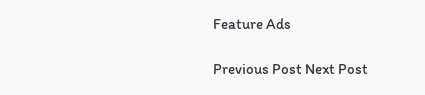Feature Ads

Previous Post Next Post